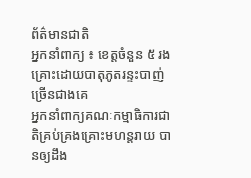ព័ត៌មានជាតិ
អ្នកនាំពាក្យ ៖ ខេត្តចំនួន ៥ រងគ្រោះដោយបាតុភូតរន្ទះបាញ់ច្រើនជាងគេ
អ្នកនាំពាក្យគណៈកម្មាធិការជាតិគ្រប់គ្រងគ្រោះមហន្តរាយ បានឲ្យដឹង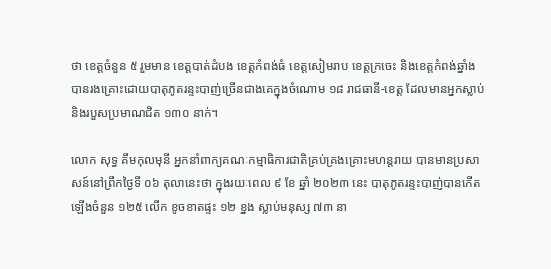ថា ខេត្តចំនួន ៥ រួមមាន ខេត្តបាត់ដំបង ខេត្តកំពង់ធំ ខេត្តសៀមរាប ខេត្តក្រចេះ និងខេត្តកំពង់ឆ្នាំង បានរងគ្រោះដោយបាតុភូតរន្ទះបាញ់ច្រើនជាងគេក្នុងចំណោម ១៨ រាជធានី-ខេត្ត ដែលមានអ្នកស្លាប់ និងរបួសប្រមាណជិត ១៣០ នាក់។

លោក សុទ្ធ គឹមកុលមុនី អ្នកនាំពាក្យគណៈកម្មាធិការជាតិគ្រប់គ្រងគ្រោះមហន្តរាយ បានមានប្រសាសន៍នៅព្រឹកថ្ងៃទី ០៦ តុលានេះថា ក្នុងរយៈពេល ៩ ខែ ឆ្នាំ ២០២៣ នេះ បាតុភូតរន្ទះបាញ់បានកើតឡើងចំនួន ១២៥ លើក ខូចខាតផ្ទះ ១២ ខ្នង ស្លាប់មនុស្ស ៧៣ នា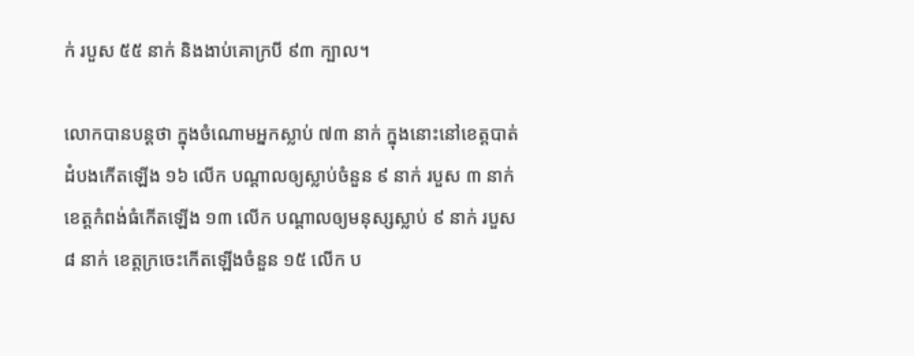ក់ របួស ៥៥ នាក់ និងងាប់គោក្របី ៩៣ ក្បាល។

លោកបានបន្តថា ក្នុងចំណោមអ្នកស្លាប់ ៧៣ នាក់ ក្នុងនោះនៅខេត្តបាត់ដំបងកើតឡើង ១៦ លើក បណ្តាលឲ្យស្លាប់ចំនួន ៩ នាក់ របួស ៣ នាក់ ខេត្តកំពង់ធំកើតឡើង ១៣ លើក បណ្តាលឲ្យមនុស្សស្លាប់ ៩ នាក់ របួស ៨ នាក់ ខេត្តក្រចេះកើតឡើងចំនួន ១៥ លើក ប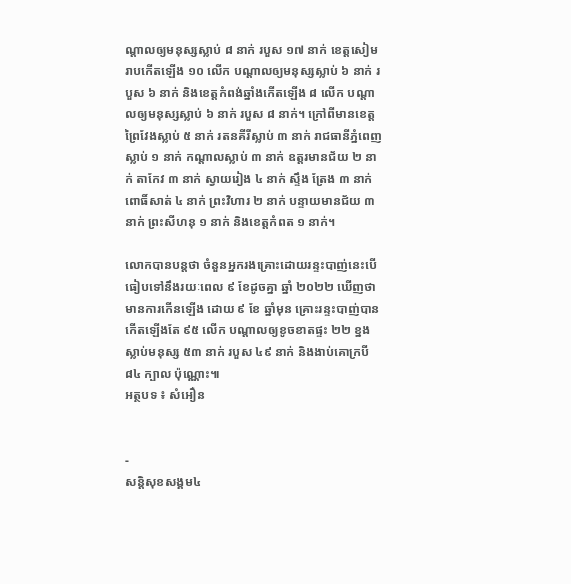ណ្តាលឲ្យមនុស្សស្លាប់ ៨ នាក់ របួស ១៧ នាក់ ខេត្តសៀមរាបកើតឡើង ១០ លើក បណ្តាលឲ្យមនុស្សស្លាប់ ៦ នាក់ របួស ៦ នាក់ និងខេត្តកំពង់ឆ្នាំងកើតឡើង ៨ លើក បណ្តាលឲ្យមនុស្សស្លាប់ ៦ នាក់ របួស ៨ នាក់។ ក្រៅពីមានខេត្តព្រៃវែងស្លាប់ ៥ នាក់ រតនគីរីស្លាប់ ៣ នាក់ រាជធានីភ្នំពេញស្លាប់ ១ នាក់ កណ្តាលស្លាប់ ៣ នាក់ ឧត្តរមានជ័យ ២ នាក់ តាកែវ ៣ នាក់ ស្វាយរៀង ៤ នាក់ ស្ទឹង ត្រែង ៣ នាក់ ពោធិ៍សាត់ ៤ នាក់ ព្រះវិហារ ២ នាក់ បន្ទាយមានជ័យ ៣ នាក់ ព្រះសីហនុ ១ នាក់ និងខេត្តកំពត ១ នាក់។

លោកបានបន្តថា ចំនួនអ្នករងគ្រោះដោយរន្ទះបាញ់នេះបើធៀបទៅនឹងរយៈពេល ៩ ខែដូចគ្នា ឆ្នាំ ២០២២ ឃើញថា មានការកើនឡើង ដោយ ៩ ខែ ឆ្នាំមុន គ្រោះរន្ទះបាញ់បានកើតឡើងតែ ៩៥ លើក បណ្តាលឲ្យខូចខាតផ្ទះ ២២ ខ្នង ស្លាប់មនុស្ស ៥៣ នាក់ របួស ៤៩ នាក់ និងងាប់គោក្របី ៨៤ ក្បាល ប៉ុណ្ណោះ៕
អត្ថបទ ៖ សំអឿន


-
សន្តិសុខសង្គម៤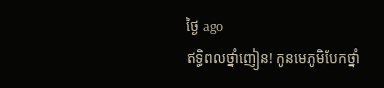ថ្ងៃ ago
ឥទ្ធិពលថ្នាំញៀន! កូនមេភូមិបែកថ្នាំ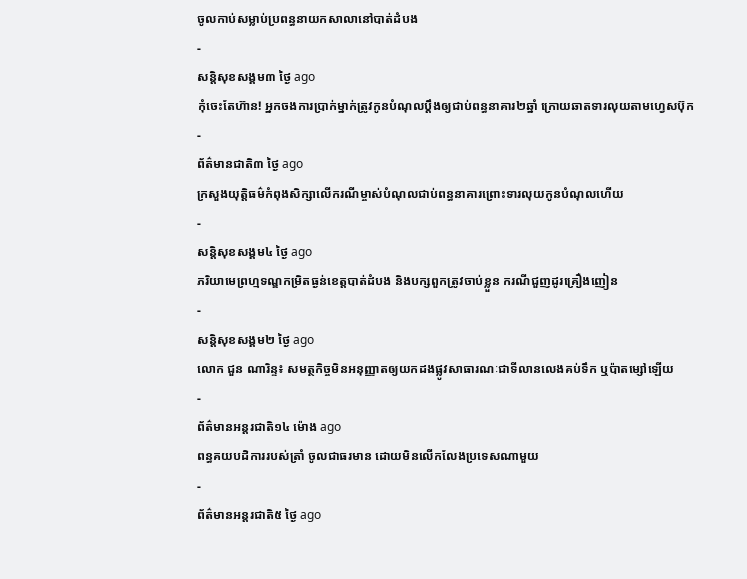ចូលកាប់សម្លាប់ប្រពន្ធនាយកសាលានៅបាត់ដំបង
-
សន្តិសុខសង្គម៣ ថ្ងៃ ago
កុំចេះតែហ៊ាន! អ្នកចងការប្រាក់ម្នាក់ត្រូវកូនបំណុលប្ដឹងឲ្យជាប់ពន្ធនាគារ២ឆ្នាំ ក្រោយឆាតទារលុយតាមហ្វេសប៊ុក
-
ព័ត៌មានជាតិ៣ ថ្ងៃ ago
ក្រសួងយុត្តិធម៌កំពុងសិក្សាលើករណីម្ចាស់បំណុលជាប់ពន្ធនាគារព្រោះទារលុយកូនបំណុលហើយ
-
សន្តិសុខសង្គម៤ ថ្ងៃ ago
ភរិយាមេព្រហ្មទណ្ឌកម្រិតធ្ងន់ខេត្តបាត់ដំបង និងបក្សពួកត្រូវចាប់ខ្លួន ករណីជួញដូរគ្រឿងញៀន
-
សន្តិសុខសង្គម២ ថ្ងៃ ago
លោក ជួន ណារិន្ទ៖ សមត្ថកិច្ចមិនអនុញ្ញាតឲ្យយកដងផ្លូវសាធារណៈជាទីលានលេងគប់ទឹក ឬប៉ាតម្សៅឡើយ
-
ព័ត៌មានអន្ដរជាតិ១៤ ម៉ោង ago
ពន្ធគយបដិការរបស់ត្រាំ ចូលជាធរមាន ដោយមិនលើកលែងប្រទេសណាមួយ
-
ព័ត៌មានអន្ដរជាតិ៥ ថ្ងៃ ago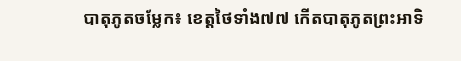បាតុភូតចម្លែក៖ ខេត្តថៃទាំង៧៧ កើតបាតុភូតព្រះអាទិ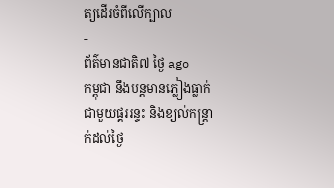ត្យដើរចំពីលើក្បាល
-
ព័ត៌មានជាតិ៧ ថ្ងៃ ago
កម្ពុជា នឹងបន្តមានភ្លៀងធ្លាក់ជាមួយផ្គររន្ទះ និងខ្យល់កន្ត្រាក់ដល់ថ្ងៃ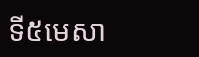ទី៥មេសា